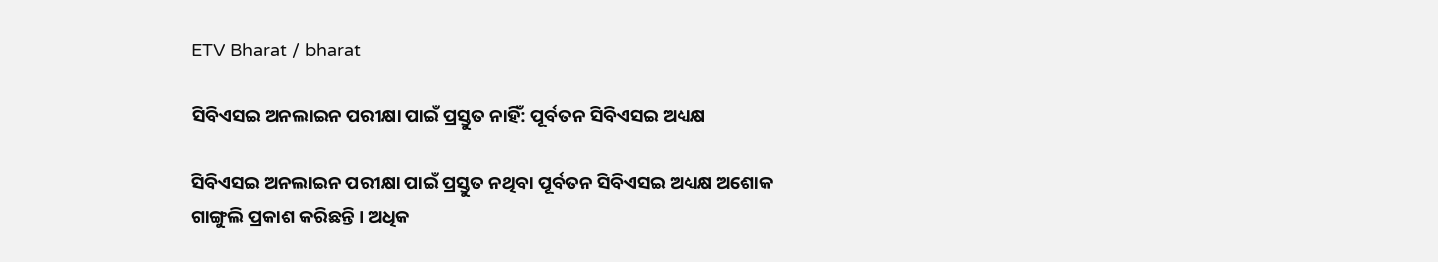ETV Bharat / bharat

ସିବିଏସଇ ଅନଲାଇନ ପରୀକ୍ଷା ପାଇଁ ପ୍ରସ୍ତୁତ ନାହିଁ: ପୂର୍ବତନ ସିବିଏସଇ ଅଧ୍ୟକ୍ଷ

ସିବିଏସଇ ଅନଲାଇନ ପରୀକ୍ଷା ପାଇଁ ପ୍ରସ୍ତୁତ ନଥିବା ପୂର୍ବତନ ସିବିଏସଇ ଅଧ୍ୟକ୍ଷ ଅଶୋକ ଗାଙ୍ଗୁଲି ପ୍ରକାଶ କରିଛନ୍ତି । ଅଧିକ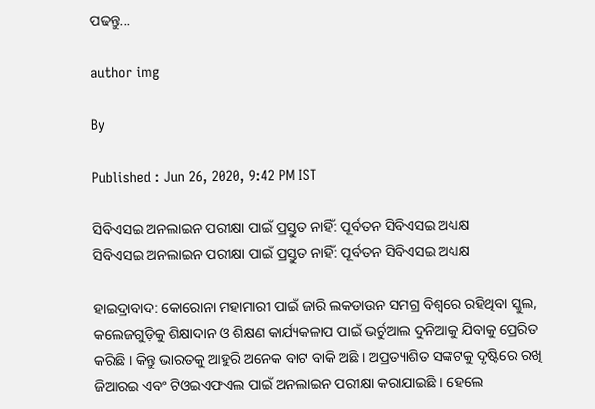ପଢନ୍ତୁ...

author img

By

Published : Jun 26, 2020, 9:42 PM IST

ସିବିଏସଇ ଅନଲାଇନ ପରୀକ୍ଷା ପାଇଁ ପ୍ରସ୍ତୁତ ନାହିଁ: ପୂର୍ବତନ ସିବିଏସଇ ଅଧ୍ୟକ୍ଷ
ସିବିଏସଇ ଅନଲାଇନ ପରୀକ୍ଷା ପାଇଁ ପ୍ରସ୍ତୁତ ନାହିଁ: ପୂର୍ବତନ ସିବିଏସଇ ଅଧ୍ୟକ୍ଷ

ହାଇଦ୍ରାବାଦ: କୋରୋନା ମହାମାରୀ ପାଇଁ ଜାରି ଲକଡାଉନ ସମଗ୍ର ବିଶ୍ବରେ ରହିଥିବା ସ୍କୁଲ, କଲେଜଗୁଡ଼ିକୁ ଶିକ୍ଷାଦାନ ଓ ଶିକ୍ଷଣ କାର୍ଯ୍ୟକଳାପ ପାଇଁ ଭର୍ଚୁଆଲ ଦୁନିଆକୁ ଯିବାକୁ ପ୍ରେରିତ କରିଛି । କିନ୍ତୁ ଭାରତକୁ ଆହୁରି ଅନେକ ବାଟ ବାକି ଅଛି । ଅପ୍ରତ୍ୟାଶିତ ସଙ୍କଟକୁ ଦୃଷ୍ଟିରେ ରଖି ଜିଆରଇ ଏବଂ ଟିଓଇଏଫଏଲ ପାଇଁ ଅନଲାଇନ ପରୀକ୍ଷା କରାଯାଇଛି । ହେଲେ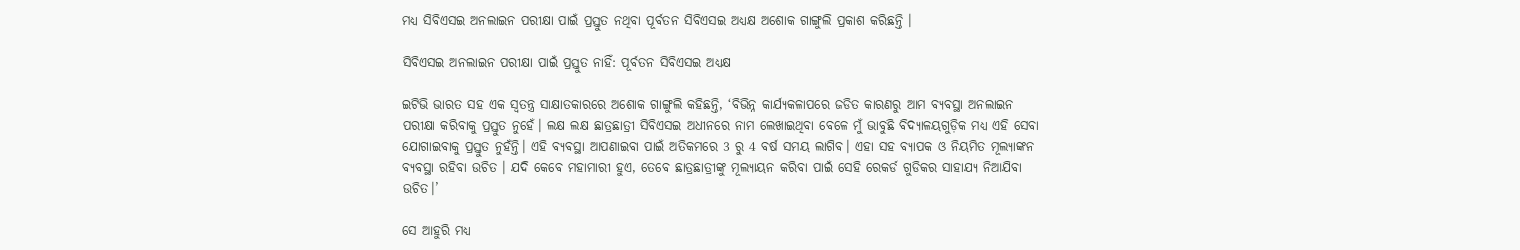ମଧ୍ୟ ସିବିଏସଇ ଅନଲାଇନ ପରୀକ୍ଷା ପାଇଁ ପ୍ରସ୍ତୁତ ନଥିବା ପୂର୍ବତନ ସିବିଏସଇ ଅଧ୍ୟକ୍ଷ ଅଶୋକ ଗାଙ୍ଗୁଲି ପ୍ରକାଶ କରିଛନ୍ତି ।

ସିବିଏସଇ ଅନଲାଇନ ପରୀକ୍ଷା ପାଇଁ ପ୍ରସ୍ତୁତ ନାହିଁ: ପୂର୍ବତନ ସିବିଏସଇ ଅଧ୍ୟକ୍ଷ

ଇଟିଭି ଭାରତ ସହ ଏକ ସ୍ବତନ୍ତ୍ର ସାକ୍ଷାତକାରରେ ଅଶୋକ ଗାଙ୍ଗୁଲି କହିଛନ୍ତି, ‘ବିଭିନ୍ନ କାର୍ଯ୍ୟକଳାପରେ ଜଡିତ କାରଣରୁ ଆମ ବ୍ୟବସ୍ଥା ଅନଲାଇନ ପରୀକ୍ଷା କରିବାକୁ ପ୍ରସ୍ତୁତ ନୁହେଁ। ଲକ୍ଷ ଲକ୍ଷ ଛାତ୍ରଛାତ୍ରୀ ସିବିଏସଇ ଅଧୀନରେ ନାମ ଲେଖାଇଥିବା ବେଳେ ମୁଁ ଭାବୁଛି ବିଦ୍ୟାଳୟଗୁଡ଼ିକ ମଧ୍ୟ ଏହି ସେବା ଯୋଗାଇବାକୁ ପ୍ରସ୍ତୁତ ନୁହଁନ୍ତି। ଏହି ବ୍ୟବସ୍ଥା ଆପଣାଇବା ପାଇଁ ଅତିକମରେ 3 ରୁ 4 ବର୍ଷ ସମୟ ଲାଗିବ। ଏହା ସହ ବ୍ୟାପକ ଓ ନିୟମିତ ମୂଲ୍ୟାଙ୍କନ ବ୍ୟବସ୍ଥା ରହିବା ଉଚିତ । ଯଦି କେବେ ମହାମାରୀ ହୁଏ, ତେବେ ଛାତ୍ରଛାତ୍ରୀଙ୍କୁ ମୂଲ୍ୟାୟନ କରିବା ପାଇଁ ସେହି ରେକର୍ଡ ଗୁଡିକର ସାହାଯ୍ୟ ନିଆଯିବା ଉଚିତ।’

ସେ ଆହୁରି ମଧ୍ୟ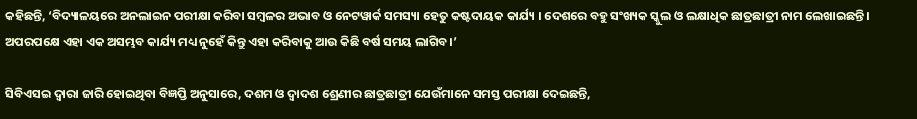କହିଛନ୍ତି, ‘ବିଦ୍ୟାଳୟରେ ଅନଲାଇନ ପରୀକ୍ଷା କରିବା ସମ୍ବଳର ଅଭାବ ଓ ନେଟୱାର୍କ ସମସ୍ୟା ହେତୁ କଷ୍ଟଦାୟକ କାର୍ଯ୍ୟ । ଦେଶରେ ବହୁ ସଂଖ୍ୟକ ସ୍କୁଲ ଓ ଲକ୍ଷାଧିକ ଛାତ୍ରଛାତ୍ରୀ ନାମ ଲେଖାଇଛନ୍ତି। ଅପରପକ୍ଷେ ଏହା ଏକ ଅସମ୍ଭବ କାର୍ଯ୍ୟ ମଧ୍ୟ ନୁହେଁ କିନ୍ତୁ ଏହା କରିବାକୁ ଆଉ କିଛି ବର୍ଷ ସମୟ ଲାଗିବ।’

ସିବିଏସଇ ଦ୍ବାରା ଜାରି ହୋଇଥିବା ବିଜ୍ଞପ୍ତି ଅନୁସାରେ, ଦଶମ ଓ ଦ୍ବାଦଶ ଶ୍ରେଣୀର ଛାତ୍ରଛାତ୍ରୀ ଯେଉଁମାନେ ସମସ୍ତ ପରୀକ୍ଷା ଦେଇଛନ୍ତି,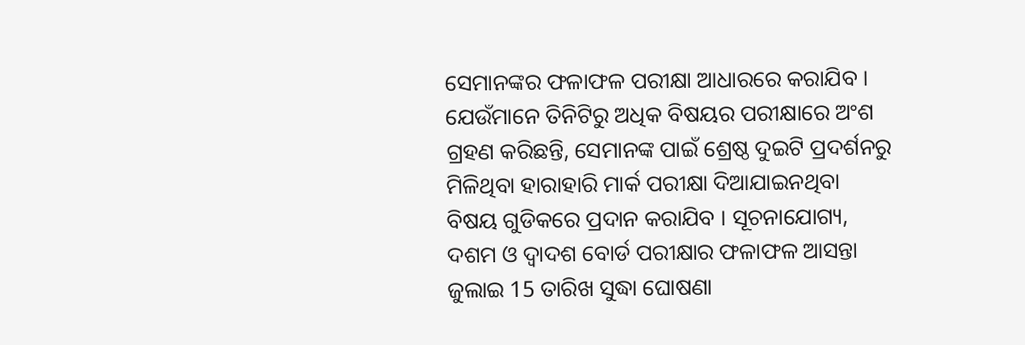ସେମାନଙ୍କର ଫଳାଫଳ ପରୀକ୍ଷା ଆଧାରରେ କରାଯିବ । ଯେଉଁମାନେ ତିନିଟିରୁ ଅଧିକ ବିଷୟର ପରୀକ୍ଷାରେ ଅଂଶ ଗ୍ରହଣ କରିଛନ୍ତି, ସେମାନଙ୍କ ପାଇଁ ଶ୍ରେଷ୍ଠ ଦୁଇଟି ପ୍ରଦର୍ଶନରୁ ମିଳିଥିବା ହାରାହାରି ମାର୍କ ପରୀକ୍ଷା ଦିଆଯାଇନଥିବା ବିଷୟ ଗୁଡିକରେ ପ୍ରଦାନ କରାଯିବ । ସୂଚନାଯୋଗ୍ୟ, ଦଶମ ଓ ଦ୍ବାଦଶ ବୋର୍ଡ ପରୀକ୍ଷାର ଫଳାଫଳ ଆସନ୍ତା ଜୁଲାଇ 15 ତାରିଖ ସୁଦ୍ଧା ଘୋଷଣା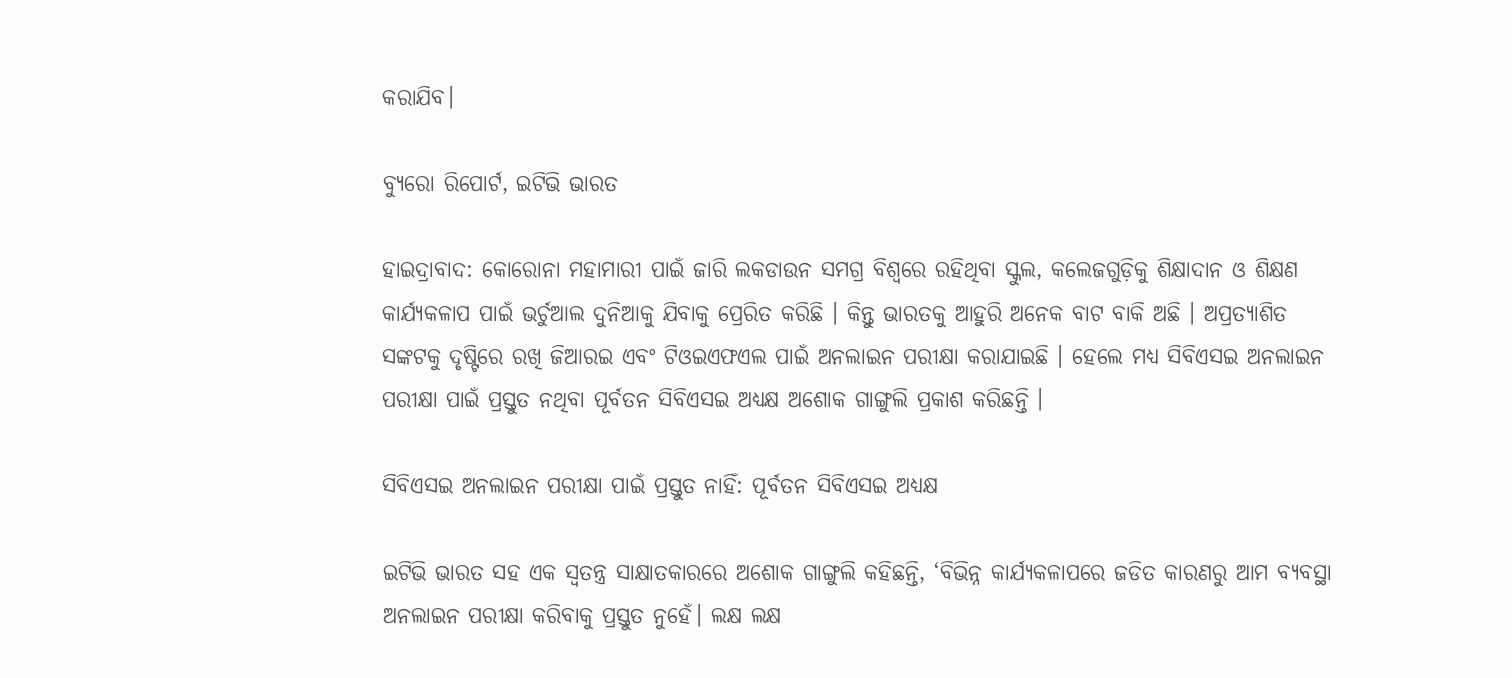କରାଯିବ।

ବ୍ୟୁରୋ ରିପୋର୍ଟ, ଇଟିଭି ଭାରତ

ହାଇଦ୍ରାବାଦ: କୋରୋନା ମହାମାରୀ ପାଇଁ ଜାରି ଲକଡାଉନ ସମଗ୍ର ବିଶ୍ବରେ ରହିଥିବା ସ୍କୁଲ, କଲେଜଗୁଡ଼ିକୁ ଶିକ୍ଷାଦାନ ଓ ଶିକ୍ଷଣ କାର୍ଯ୍ୟକଳାପ ପାଇଁ ଭର୍ଚୁଆଲ ଦୁନିଆକୁ ଯିବାକୁ ପ୍ରେରିତ କରିଛି । କିନ୍ତୁ ଭାରତକୁ ଆହୁରି ଅନେକ ବାଟ ବାକି ଅଛି । ଅପ୍ରତ୍ୟାଶିତ ସଙ୍କଟକୁ ଦୃଷ୍ଟିରେ ରଖି ଜିଆରଇ ଏବଂ ଟିଓଇଏଫଏଲ ପାଇଁ ଅନଲାଇନ ପରୀକ୍ଷା କରାଯାଇଛି । ହେଲେ ମଧ୍ୟ ସିବିଏସଇ ଅନଲାଇନ ପରୀକ୍ଷା ପାଇଁ ପ୍ରସ୍ତୁତ ନଥିବା ପୂର୍ବତନ ସିବିଏସଇ ଅଧ୍ୟକ୍ଷ ଅଶୋକ ଗାଙ୍ଗୁଲି ପ୍ରକାଶ କରିଛନ୍ତି ।

ସିବିଏସଇ ଅନଲାଇନ ପରୀକ୍ଷା ପାଇଁ ପ୍ରସ୍ତୁତ ନାହିଁ: ପୂର୍ବତନ ସିବିଏସଇ ଅଧ୍ୟକ୍ଷ

ଇଟିଭି ଭାରତ ସହ ଏକ ସ୍ବତନ୍ତ୍ର ସାକ୍ଷାତକାରରେ ଅଶୋକ ଗାଙ୍ଗୁଲି କହିଛନ୍ତି, ‘ବିଭିନ୍ନ କାର୍ଯ୍ୟକଳାପରେ ଜଡିତ କାରଣରୁ ଆମ ବ୍ୟବସ୍ଥା ଅନଲାଇନ ପରୀକ୍ଷା କରିବାକୁ ପ୍ରସ୍ତୁତ ନୁହେଁ। ଲକ୍ଷ ଲକ୍ଷ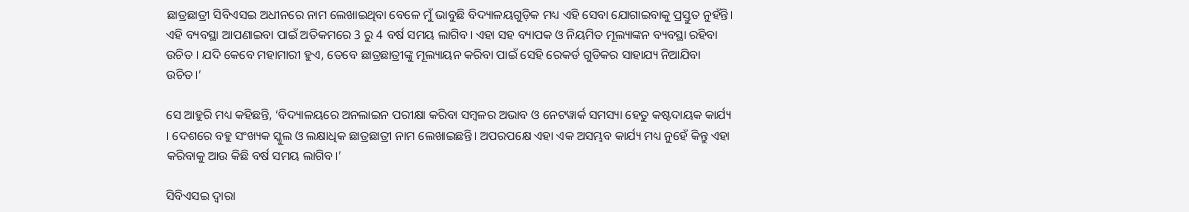ଛାତ୍ରଛାତ୍ରୀ ସିବିଏସଇ ଅଧୀନରେ ନାମ ଲେଖାଇଥିବା ବେଳେ ମୁଁ ଭାବୁଛି ବିଦ୍ୟାଳୟଗୁଡ଼ିକ ମଧ୍ୟ ଏହି ସେବା ଯୋଗାଇବାକୁ ପ୍ରସ୍ତୁତ ନୁହଁନ୍ତି। ଏହି ବ୍ୟବସ୍ଥା ଆପଣାଇବା ପାଇଁ ଅତିକମରେ 3 ରୁ 4 ବର୍ଷ ସମୟ ଲାଗିବ। ଏହା ସହ ବ୍ୟାପକ ଓ ନିୟମିତ ମୂଲ୍ୟାଙ୍କନ ବ୍ୟବସ୍ଥା ରହିବା ଉଚିତ । ଯଦି କେବେ ମହାମାରୀ ହୁଏ, ତେବେ ଛାତ୍ରଛାତ୍ରୀଙ୍କୁ ମୂଲ୍ୟାୟନ କରିବା ପାଇଁ ସେହି ରେକର୍ଡ ଗୁଡିକର ସାହାଯ୍ୟ ନିଆଯିବା ଉଚିତ।’

ସେ ଆହୁରି ମଧ୍ୟ କହିଛନ୍ତି, ‘ବିଦ୍ୟାଳୟରେ ଅନଲାଇନ ପରୀକ୍ଷା କରିବା ସମ୍ବଳର ଅଭାବ ଓ ନେଟୱାର୍କ ସମସ୍ୟା ହେତୁ କଷ୍ଟଦାୟକ କାର୍ଯ୍ୟ । ଦେଶରେ ବହୁ ସଂଖ୍ୟକ ସ୍କୁଲ ଓ ଲକ୍ଷାଧିକ ଛାତ୍ରଛାତ୍ରୀ ନାମ ଲେଖାଇଛନ୍ତି। ଅପରପକ୍ଷେ ଏହା ଏକ ଅସମ୍ଭବ କାର୍ଯ୍ୟ ମଧ୍ୟ ନୁହେଁ କିନ୍ତୁ ଏହା କରିବାକୁ ଆଉ କିଛି ବର୍ଷ ସମୟ ଲାଗିବ।’

ସିବିଏସଇ ଦ୍ବାରା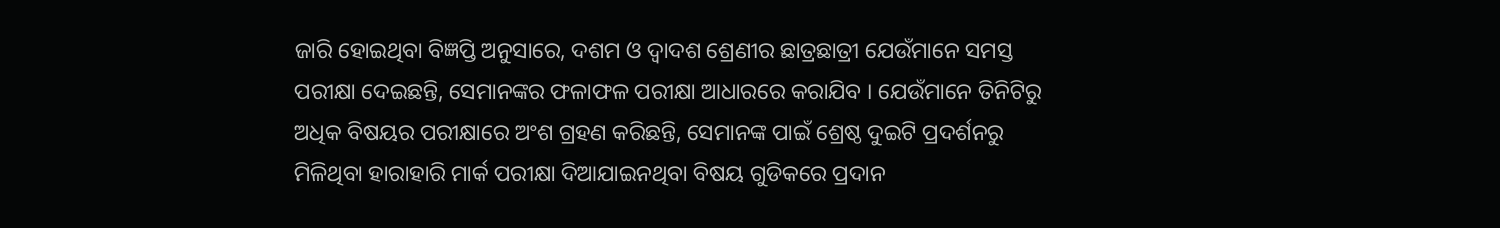ଜାରି ହୋଇଥିବା ବିଜ୍ଞପ୍ତି ଅନୁସାରେ, ଦଶମ ଓ ଦ୍ବାଦଶ ଶ୍ରେଣୀର ଛାତ୍ରଛାତ୍ରୀ ଯେଉଁମାନେ ସମସ୍ତ ପରୀକ୍ଷା ଦେଇଛନ୍ତି, ସେମାନଙ୍କର ଫଳାଫଳ ପରୀକ୍ଷା ଆଧାରରେ କରାଯିବ । ଯେଉଁମାନେ ତିନିଟିରୁ ଅଧିକ ବିଷୟର ପରୀକ୍ଷାରେ ଅଂଶ ଗ୍ରହଣ କରିଛନ୍ତି, ସେମାନଙ୍କ ପାଇଁ ଶ୍ରେଷ୍ଠ ଦୁଇଟି ପ୍ରଦର୍ଶନରୁ ମିଳିଥିବା ହାରାହାରି ମାର୍କ ପରୀକ୍ଷା ଦିଆଯାଇନଥିବା ବିଷୟ ଗୁଡିକରେ ପ୍ରଦାନ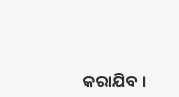କରାଯିବ ।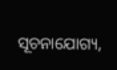ସୂଚନାଯୋଗ୍ୟ,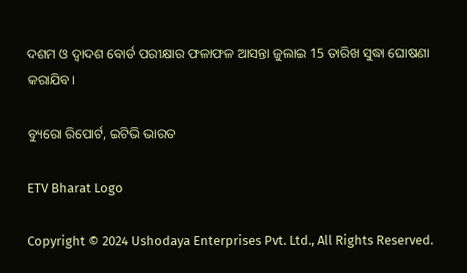ଦଶମ ଓ ଦ୍ବାଦଶ ବୋର୍ଡ ପରୀକ୍ଷାର ଫଳାଫଳ ଆସନ୍ତା ଜୁଲାଇ 15 ତାରିଖ ସୁଦ୍ଧା ଘୋଷଣା କରାଯିବ।

ବ୍ୟୁରୋ ରିପୋର୍ଟ, ଇଟିଭି ଭାରତ

ETV Bharat Logo

Copyright © 2024 Ushodaya Enterprises Pvt. Ltd., All Rights Reserved.